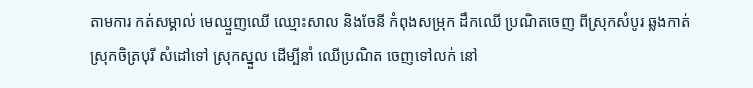តាមការ កត់សម្គាល់ មេឈ្មួញឈើ ឈ្មោះសាល និងចែនី កំពុងសម្រុក ដឹកឈើ ប្រណិតចេញ ពីស្រុកសំបូរ ឆ្លងកាត់ ស្រុកចិត្របុរី សំដៅទៅ ស្រុកស្នួល ដើម្បីនាំ ឈើប្រណិត ចេញទៅលក់ នៅ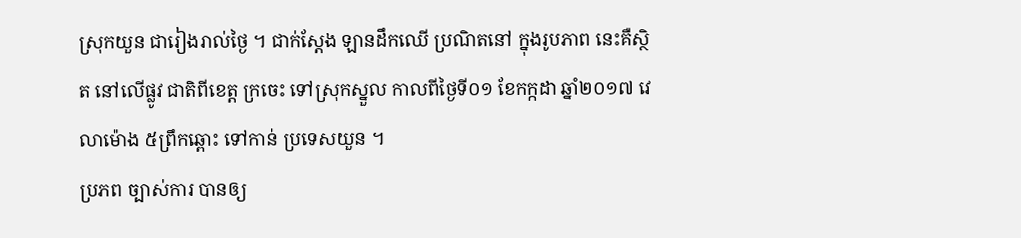ស្រុកយួន ជារៀងរាល់ថ្ងៃ ។ ជាក់ស្ដែង ឡានដឹកឈើ ប្រណិតនៅ ក្នុងរូបភាព នេះគឺស្ថិត នៅលើផ្លូវ ជាតិពីខេត្ត ក្រចេះ ទៅស្រុកស្នួល កាលពីថ្ងៃទី០១ ខែកក្កដា ឆ្នាំ២០១៧ វេលាម៉ោង ៥ព្រឹកឆ្ពោះ ទៅកាន់ ប្រទេសយួន ។
ប្រភព ច្បាស់ការ បានឲ្យ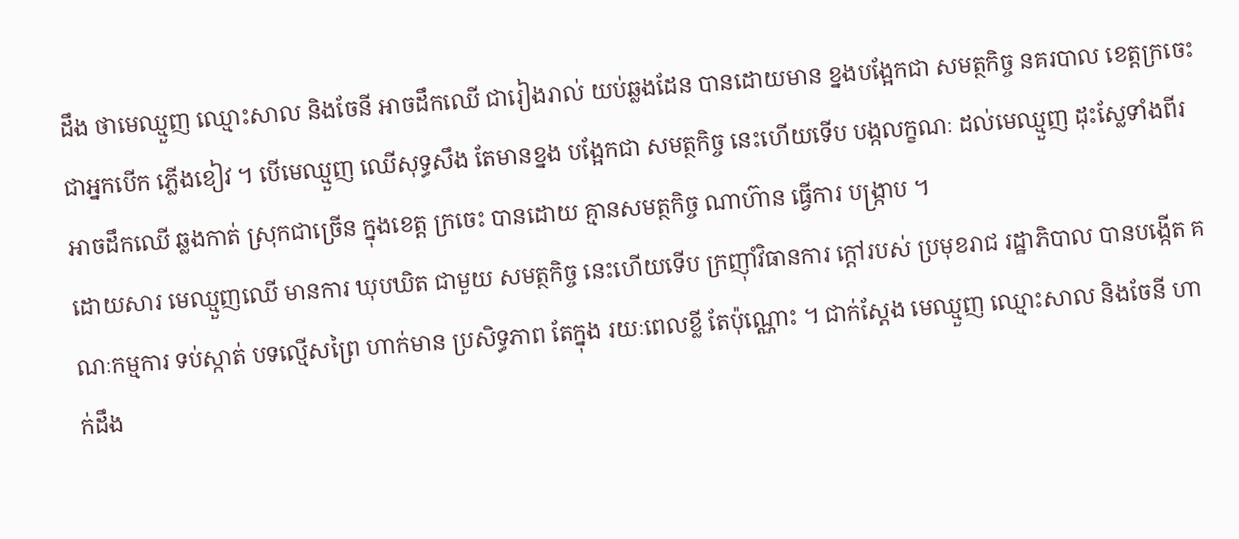ដឹង ថាមេឈ្មួញ ឈ្មោះសាល និងចែនី អាចដឹកឈើ ជារៀងរាល់ យប់ឆ្លងដែន បានដោយមាន ខ្នងបង្អែកជា សមត្ថកិច្ច នគរបាល ខេត្តក្រចេះ ជាអ្នកបើក ភ្លើងខៀវ ។ បើមេឈ្មួញ ឈើសុទ្ធសឹង តែមានខ្នង បង្អែកជា សមត្ថកិច្ច នេះហើយទើប បង្កលក្ខណៈ ដល់មេឈ្មួញ ដុះស្លែទាំងពីរ អាចដឹកឈើ ឆ្លងកាត់ ស្រុកជាច្រើន ក្នុងខេត្ត ក្រចេះ បានដោយ គ្មានសមត្ថកិច្ច ណាហ៊ាន ធ្វើការ បង្ក្រាប ។
ដោយសារ មេឈ្មួញឈើ មានការ ឃុបឃិត ជាមួយ សមត្ថកិច្ច នេះហើយទើប ក្រញ៉ាំវិធានការ ក្ដៅរបស់ ប្រមុខរាជ រដ្ឋាភិបាល បានបង្កើត គណៈកម្មការ ទប់ស្កាត់ បទល្មើសព្រៃ ហាក់មាន ប្រសិទ្ធភាព តែក្នុង រយៈពេលខ្លី តែប៉ុណ្ណោះ ។ ជាក់ស្ដែង មេឈ្មួញ ឈ្មោះសាល និងចែនី ហាក់ដឹង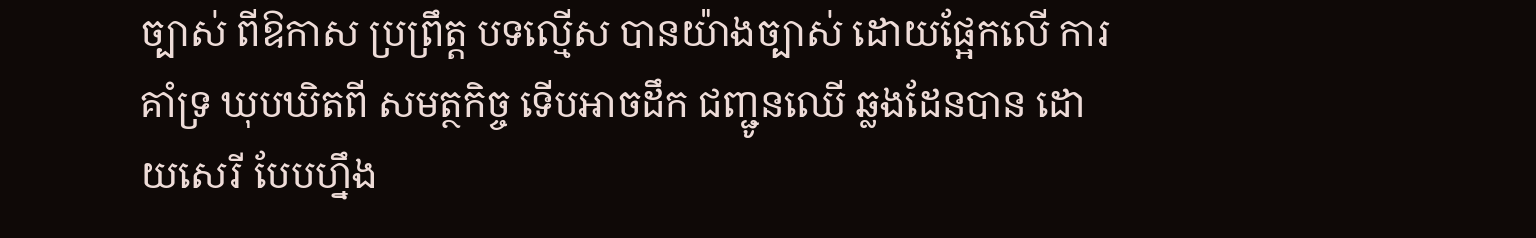ច្បាស់ ពីឱកាស ប្រព្រឹត្ត បទល្មើស បានយ៉ាងច្បាស់ ដោយផ្អែកលើ ការគាំទ្រ ឃុបឃិតពី សមត្ថកិច្ច ទើបអាចដឹក ជញ្ជូនឈើ ឆ្លងដែនបាន ដោយសេរី បែបហ្នឹង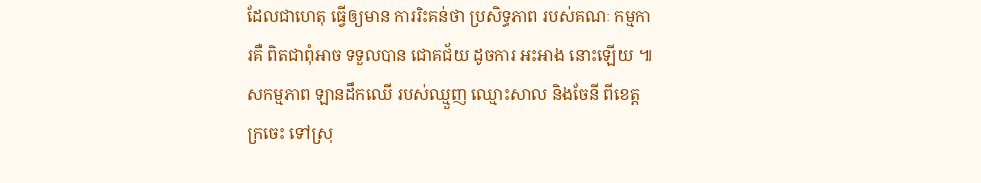ដែលជាហេតុ ធ្វើឲ្យមាន ការរិះគន់ថា ប្រសិទ្ធភាព របស់គណៈ កម្មការគឺ ពិតជាពុំអាច ទទួលបាន ជោគជ័យ ដូចការ អះអាង នោះឡើយ ៕
សកម្មភាព ឡានដឹកឈើ របស់ឈ្មួញ ឈ្មោះសាល និងចែនី ពីខេត្តក្រចេះ ទៅស្រុ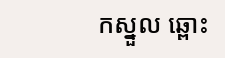កស្នួល ឆ្ពោះ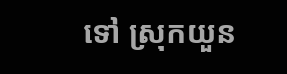ទៅ ស្រុកយួន